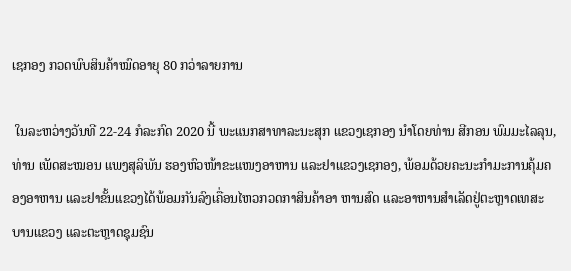ເຊກອງ ກວດພົບສິນຄ້າໝົດອາຍຸ 80 ກວ່າລາຍການ

 ໃນລະຫວ່າງວັນທີ 22-24 ກໍລະກົດ 2020 ນີ້ ພະແນກສາທາລະນະສຸກ ແຂວງເຊກອງ ນໍາໂດຍທ່ານ ສີກອນ ພົມມະໄລລຸນ, ທ່ານ ເພັດສະໝອນ ແພງສຸລິພັນ ຮອງຫົວໜ້າຂະແໜງອາຫານ ແລະຢາແຂວງເຊກອງ, ພ້ອມດ້ວຍຄະນະກໍາມະການຄຸ້ມຄອງອາຫານ ແລະຢາຂັ້ນແຂວງໄດ້ພ້ອມກັນລົງເຄື່ອນໄຫວກວດກາສິນຄ້າອາ ຫານສົດ ແລະອາຫານສໍາເລັດຢູ່ຕະຫຼາດເທສະບານແຂວງ ແລະຕະຫຼາດຊຸມຊົນ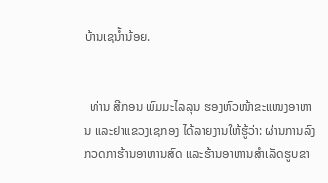ບ້ານເຊນໍ້ານ້ອຍ.


  ທ່ານ ສີກອນ ພົມມະໄລລຸນ ຮອງຫົວໜ້າຂະແໜງອາຫານ ແລະຢາແຂວງເຊກອງ ໄດ້ລາຍງານໃຫ້ຮູ້ວ່າ: ຜ່ານການລົງກວດກາຮ້ານອາຫານສົດ ແລະຮ້ານອາຫານສໍາເລັດຮູບຂາ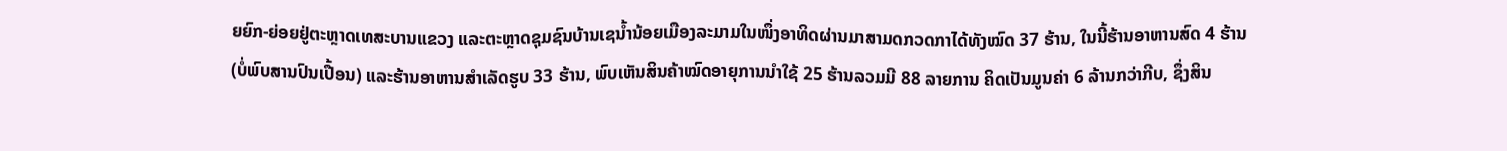ຍຍົກ-ຍ່ອຍຢູ່ຕະຫຼາດເທສະບານແຂວງ ແລະຕະຫຼາດຊຸມຊົນບ້ານເຊນໍ້ານ້ອຍເມືອງລະມາມໃນໜຶ່ງອາທິດຜ່ານມາສາມດກວດກາໄດ້ທັງໝົດ 37 ຮ້ານ, ໃນນີ້ຮ້ານອາຫານສົດ 4 ຮ້ານ (ບໍ່ພົບສານປົນເປື້ອນ) ແລະຮ້ານອາຫານສໍາເລັດຮູບ 33 ຮ້ານ, ພົບເຫັນສິນຄ້າໝົດອາຍຸການນໍາໃຊ້ 25 ຮ້ານລວມມີ 88 ລາຍການ ຄິດເປັນມູນຄ່າ 6 ລ້ານກວ່າກີບ, ຊຶ່ງສິນ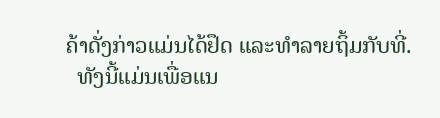ຄ້າດັ່ງກ່າວແມ່ນໄດ້ຢຶດ ແລະທໍາລາຍຖິ້ມກັບທີ່.
  ທັງນີ້ແມ່ນເພື່ອແນ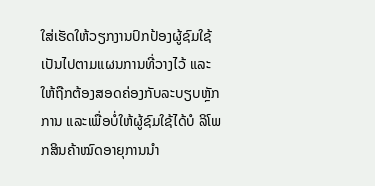ໃສ່ເຮັດໃຫ້ວຽກງານປົກປ້ອງຜູ້ຊົມໃຊ້ເປັນໄປຕາມແຜນການທີ່ວາງໄວ້ ແລະໃຫ້ຖືກຕ້ອງສອດຄ່ອງກັບລະບຽບຫຼັກການ ແລະເພື່ອບໍ່ໃຫ້ຜູ້ຊົມໃຊ້ໄດ້ບໍ ລິໂພກສິນຄ້າໝົດອາຍຸການນໍາ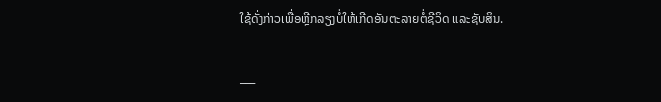ໃຊ້ດັ່ງກ່າວເພື່ອຫຼີກລຽງບໍ່ໃຫ້ເກີດອັນຕະລາຍຕໍ່ຊີວິດ ແລະຊັບສິນ.

___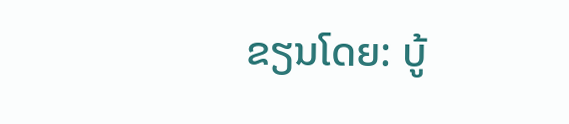ຂຽນໂດຍ: ບູ້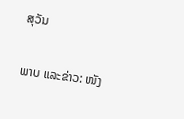ສຸວັນ

ພາບ ແລະຂ່າວ: ໜັງ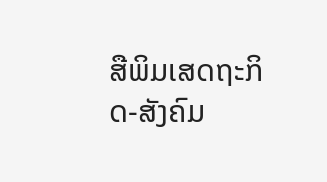ສືພິມເສດຖະກິດ-ສັງຄົມ